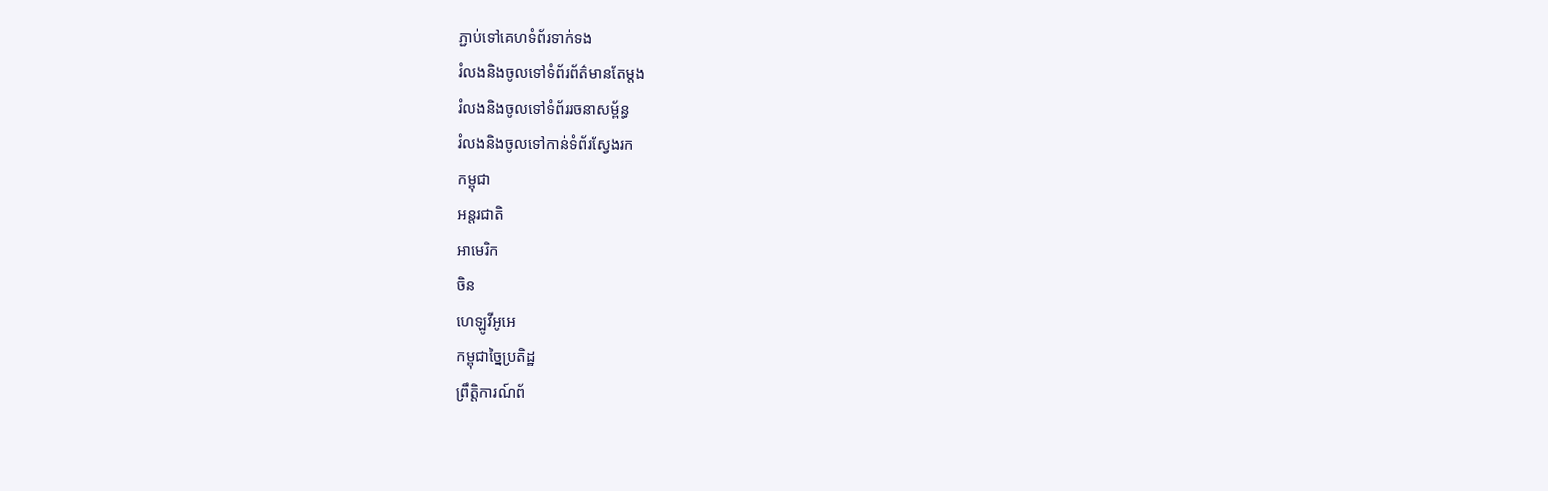ភ្ជាប់ទៅគេហទំព័រទាក់ទង
រំលងនិងចូលទៅទំព័រព័ត៌មានតែម្តង
រំលងនិងចូលទៅទំព័ររចនាសម្ព័ន្ធ
រំលងនិងចូលទៅកាន់ទំព័រស្វែងរក
កម្ពុជា
អន្តរជាតិ
អាមេរិក
ចិន
ហេឡូវីអូអេ
កម្ពុជាច្នៃប្រតិដ្ឋ
ព្រឹត្តិការណ៍ព័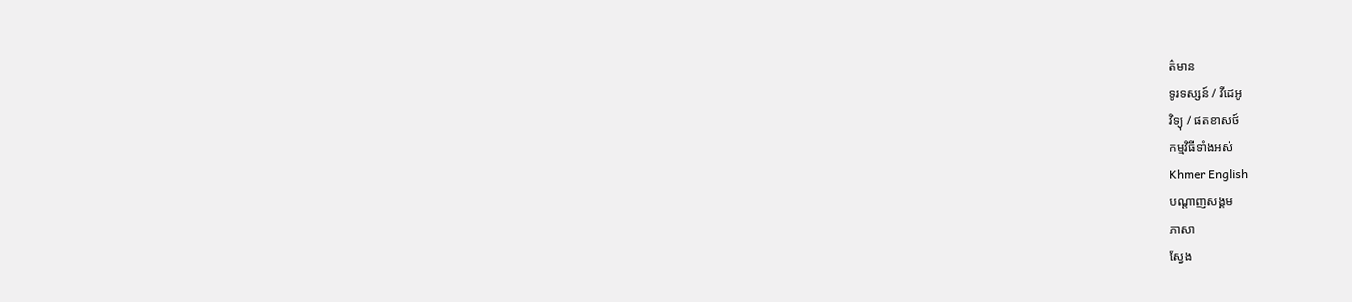ត៌មាន
ទូរទស្សន៍ / វីដេអូ
វិទ្យុ / ផតខាសថ៍
កម្មវិធីទាំងអស់
Khmer English
បណ្តាញសង្គម
ភាសា
ស្វែង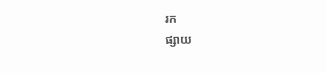រក
ផ្សាយ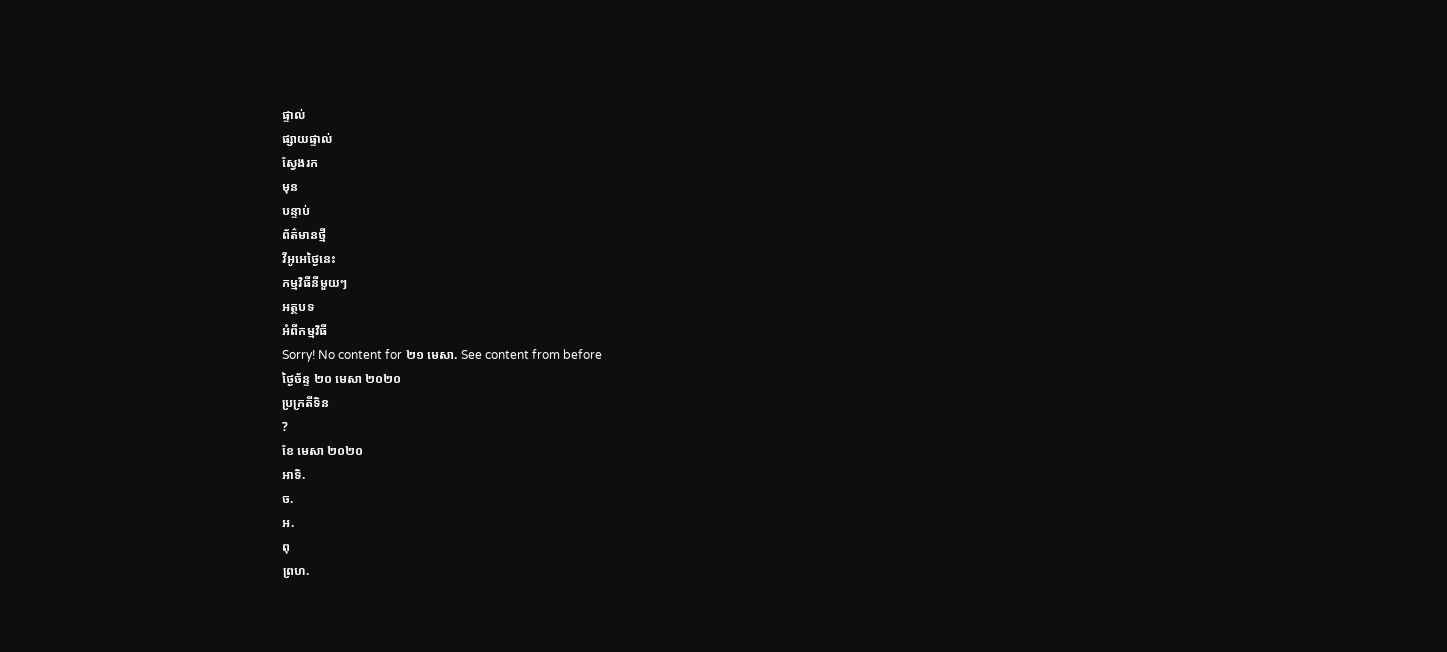ផ្ទាល់
ផ្សាយផ្ទាល់
ស្វែងរក
មុន
បន្ទាប់
ព័ត៌មានថ្មី
វីអូអេថ្ងៃនេះ
កម្មវិធីនីមួយៗ
អត្ថបទ
អំពីកម្មវិធី
Sorry! No content for ២១ មេសា. See content from before
ថ្ងៃច័ន្ទ ២០ មេសា ២០២០
ប្រក្រតីទិន
?
ខែ មេសា ២០២០
អាទិ.
ច.
អ.
ពុ
ព្រហ.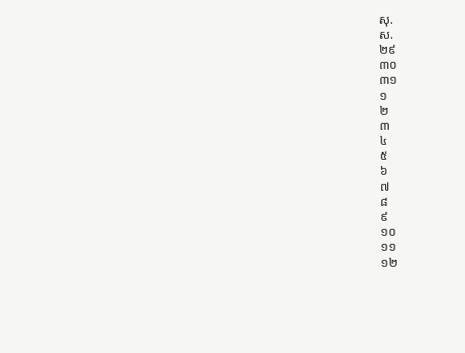សុ.
ស.
២៩
៣០
៣១
១
២
៣
៤
៥
៦
៧
៨
៩
១០
១១
១២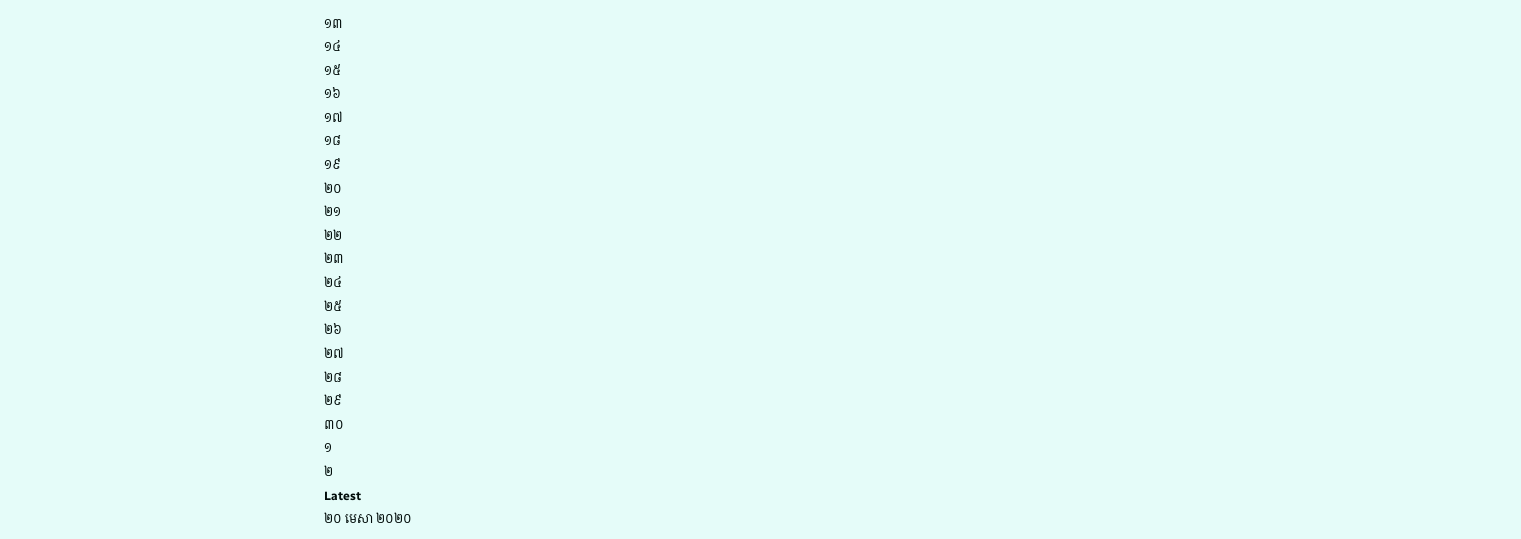១៣
១៤
១៥
១៦
១៧
១៨
១៩
២០
២១
២២
២៣
២៤
២៥
២៦
២៧
២៨
២៩
៣០
១
២
Latest
២០ មេសា ២០២០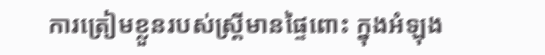ការត្រៀមខ្លួនរបស់ស្រ្តីមានផ្ទៃពោះ ក្នុងអំឡុង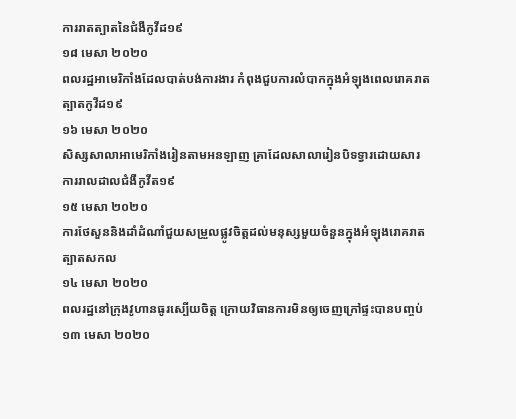ការរាតត្បាតនៃជំងឺកូវីដ១៩
១៨ មេសា ២០២០
ពលរដ្ឋអាមេរិកាំងដែលបាត់បង់ការងារ កំពុងជួបការលំបាកក្នុងអំឡុងពេលរោគរាតត្បាតកូវីដ១៩
១៦ មេសា ២០២០
សិស្សសាលាអាមេរិកាំងរៀនតាមអនឡាញ គ្រាដែលសាលារៀនបិទទ្វារដោយសារការរាលដាលជំងឺកូវីត១៩
១៥ មេសា ២០២០
ការថែសួននិងដាំដំណាំជួយសម្រួលផ្លូវចិត្តដល់មនុស្សមួយចំនួនក្នុងអំឡុងរោគរាតត្បាតសកល
១៤ មេសា ២០២០
ពលរដ្ឋនៅក្រុងវូហានធូរស្បើយចិត្ត ក្រោយវិធានការមិនឲ្យចេញក្រៅផ្ទះបានបញ្ចប់
១៣ មេសា ២០២០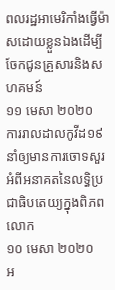ពលរដ្ឋអាមេរិកាំងធ្វើម៉ាសដោយខ្លួនឯងដើម្បីចែកជូនគ្រួសារនិងសហគមន៍
១១ មេសា ២០២០
ការរាលដាលកូវីដ១៩ នាំឲ្យមានការចោទសួរអំពីអនាគតនៃលទ្ធិប្រជាធិបតេយ្យក្នុងពិភពលោក
១០ មេសា ២០២០
អ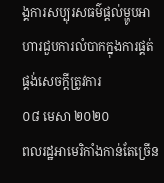ង្គការសប្បុរសធម៌ផ្តល់ម្ហូបអាហារជួបការលំបាកក្នុងការផ្គត់ផ្គង់សេចក្តីត្រូវការ
០៨ មេសា ២០២០
ពលរដ្ឋអាមេរិកាំងកាន់តែច្រើន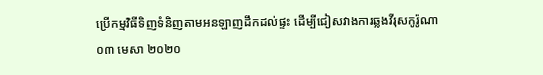ប្រើកម្មវិធីទិញទំនិញតាមអនឡាញដឹកដល់ផ្ទះ ដើម្បីជៀសវាងការឆ្លងវីរុសកូរ៉ូណា
០៣ មេសា ២០២០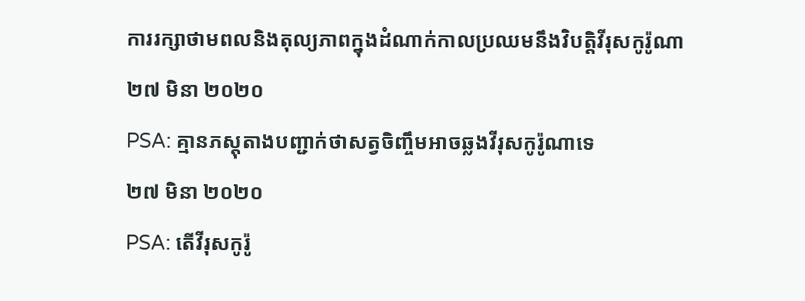ការរក្សាថាមពលនិងតុល្យភាពក្នុងដំណាក់កាលប្រឈមនឹងវិបត្តិវីរុសកូរ៉ូណា
២៧ មិនា ២០២០
PSA: គ្មានភស្តុតាងបញ្ជាក់ថាសត្វចិញ្ចឹមអាចឆ្លងវីរុសកូរ៉ូណាទេ
២៧ មិនា ២០២០
PSA: តើវីរុសកូរ៉ូ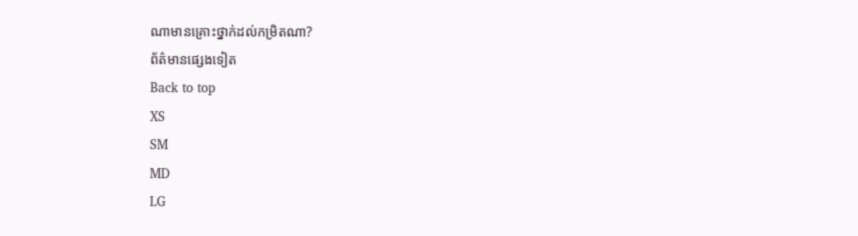ណាមានគ្រោះថ្នាក់ដល់កម្រិតណា?
ព័ត៌មានផ្សេងទៀត
Back to top
XS
SM
MD
LG